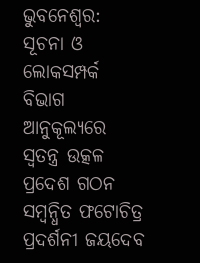ଭୁବନେଶ୍ବର: ସୂଚନା ଓ ଲୋକସମ୍ପର୍କ ବିଭାଗ ଆନୁକୂଲ୍ୟରେ ସ୍ବତନ୍ତ୍ର ଉତ୍କଳ ପ୍ରଦେଶ ଗଠନ ସମ୍ବନ୍ଧିତ ଫଟୋଚିତ୍ର ପ୍ରଦର୍ଶନୀ ଜୟଦେବ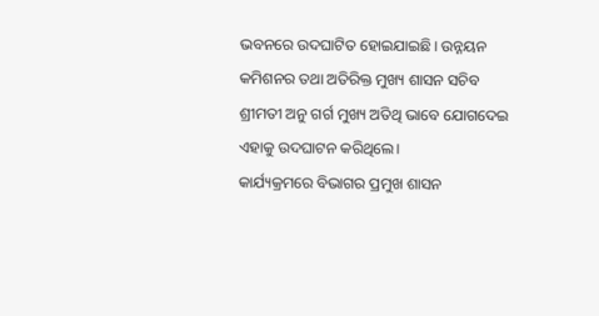ଭବନରେ ଉଦଘାଟିତ ହୋଇଯାଇଛି। ଉନ୍ନୟନ କମିଶନର ତଥା ଅତିରିକ୍ତ ମୁଖ୍ୟ ଶାସନ ସଚିବ ଶ୍ରୀମତୀ ଅନୁ ଗର୍ଗ ମୁଖ୍ୟ ଅତିଥି ଭାବେ ଯୋଗଦେଇ ଏହାକୁ ଉଦଘାଟନ କରିଥିଲେ।
କାର୍ଯ୍ୟକ୍ରମରେ ବିଭାଗର ପ୍ରମୁଖ ଶାସନ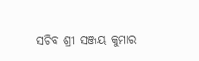ସଚିବ ଶ୍ରୀ ସଞ୍ଜୟ କୁମାର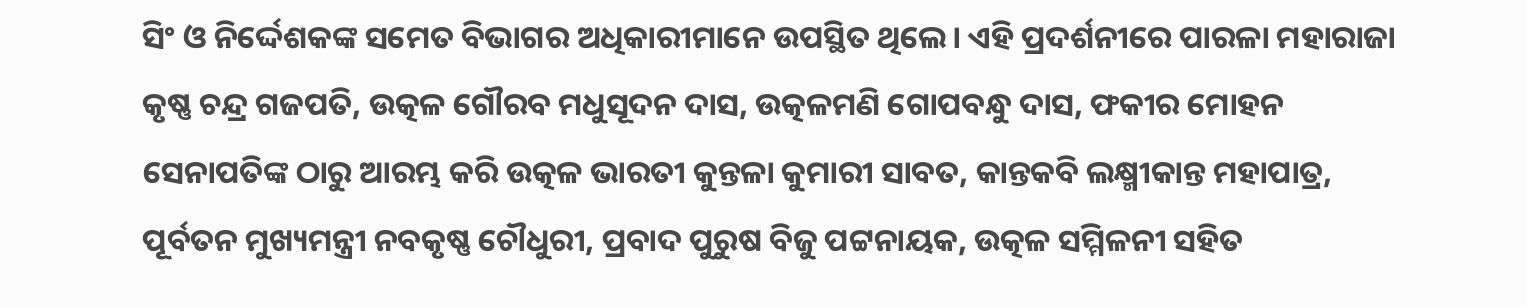ସିଂ ଓ ନିର୍ଦ୍ଦେଶକଙ୍କ ସମେତ ବିଭାଗର ଅଧିକାରୀମାନେ ଉପସ୍ଥିତ ଥିଲେ। ଏହି ପ୍ରଦର୍ଶନୀରେ ପାରଳା ମହାରାଜା କୃଷ୍ଣ ଚନ୍ଦ୍ର ଗଜପତି, ଉତ୍କଳ ଗୌରବ ମଧୁସୂଦନ ଦାସ, ଉତ୍କଳମଣି ଗୋପବନ୍ଧୁ ଦାସ, ଫକୀର ମୋହନ ସେନାପତିଙ୍କ ଠାରୁ ଆରମ୍ଭ କରି ଉତ୍କଳ ଭାରତୀ କୁନ୍ତଳା କୁମାରୀ ସାବତ, କାନ୍ତକବି ଲକ୍ଷ୍ମୀକାନ୍ତ ମହାପାତ୍ର, ପୂର୍ବତନ ମୁଖ୍ୟମନ୍ତ୍ରୀ ନବକୃଷ୍ଣ ଚୌଧୁରୀ, ପ୍ରବାଦ ପୁରୁଷ ବିଜୁ ପଟ୍ଟନାୟକ, ଉତ୍କଳ ସମ୍ମିଳନୀ ସହିତ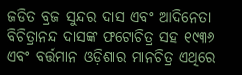ଜଡିତ ବ୍ରଜ ସୁନ୍ଦର ଦାସ ଏବଂ ଆଦିନେତା ବିଚିତ୍ରାନନ୍ଦ ଦାସଙ୍କ ଫଟୋଚିତ୍ର ସହ ୧୯୩୬ ଏବଂ ବର୍ତ୍ତମାନ ଓଡ଼ିଶାର ମାନଚିତ୍ର ଏଥିରେ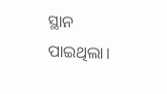ସ୍ଥାନ ପାଇଥିଲା।